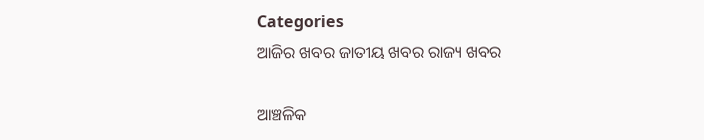Categories
ଆଜିର ଖବର ଜାତୀୟ ଖବର ରାଜ୍ୟ ଖବର

ଆଞ୍ଚଳିକ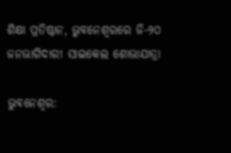ଶିକ୍ଷା ପ୍ରତିଷ୍ଠାନ, ଭୁବନେଶ୍ୱରରେ ଜି-୨୦ ଜନଭାଗିଦାରୀ ସାଇକେଲ ଶୋଭାଯାତ୍ରା

ଭୁବନେଶ୍ଵର: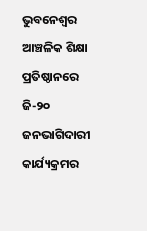ଭୁବନେଶ୍ୱର ଆଞ୍ଚଳିକ ଶିକ୍ଷା ପ୍ରତିଷ୍ଠାନରେ ଜି-୨୦ ଜନଭାଗିଦାରୀ କାର୍ଯ୍ୟକ୍ରମର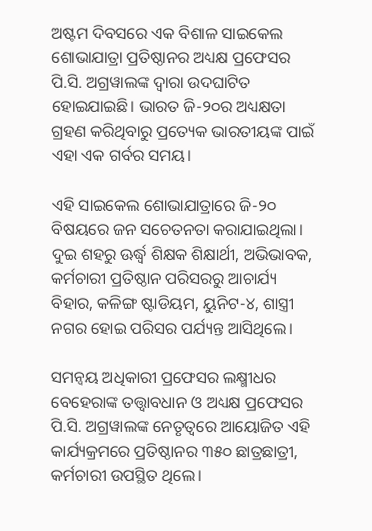ଅଷ୍ଟମ ଦିବସରେ ଏକ ବିଶାଳ ସାଇକେଲ ଶୋଭାଯାତ୍ରା ପ୍ରତିଷ୍ଠାନର ଅଧ୍ୟକ୍ଷ ପ୍ରଫେସର ପି.ସି. ଅଗ୍ରୱାଲଙ୍କ ଦ୍ୱାରା ଉଦଘାଟିତ ହୋଇଯାଇଛି। ଭାରତ ଜି-୨୦ର ଅଧ୍ୟକ୍ଷତା ଗ୍ରହଣ କରିଥିବାରୁ ପ୍ରତ୍ୟେକ ଭାରତୀୟଙ୍କ ପାଇଁ ଏହା ଏକ ଗର୍ବର ସମୟ।

ଏହି ସାଇକେଲ ଶୋଭାଯାତ୍ରାରେ ଜି-୨୦ ବିଷୟରେ ଜନ ସଚେତନତା କରାଯାଇଥିଲା। ଦୁଇ ଶହରୁ ଊର୍ଦ୍ଧ୍ଵ ଶିକ୍ଷକ ଶିକ୍ଷାର୍ଥୀ, ଅଭିଭାବକ, କର୍ମଚାରୀ ପ୍ରତିଷ୍ଠାନ ପରିସରରୁ ଆଚାର୍ଯ୍ୟ ବିହାର, କଳିଙ୍ଗ ଷ୍ଟାଡିୟମ, ୟୁନିଟ-୪, ଶାସ୍ତ୍ରୀ ନଗର ହୋଇ ପରିସର ପର୍ଯ୍ୟନ୍ତ ଆସିଥିଲେ।

ସମନ୍ୱୟ ଅଧିକାରୀ ପ୍ରଫେସର ଲକ୍ଷ୍ମୀଧର ବେହେରାଙ୍କ ତତ୍ତ୍ୱାବଧାନ ଓ ଅଧ୍ୟକ୍ଷ ପ୍ରଫେସର ପି.ସି. ଅଗ୍ରୱାଲଙ୍କ ନେତୃତ୍ୱରେ ଆୟୋଜିତ ଏହି କାର୍ଯ୍ୟକ୍ରମରେ ପ୍ରତିଷ୍ଠାନର ୩୫୦ ଛାତ୍ରଛାତ୍ରୀ, କର୍ମଚାରୀ ଉପସ୍ଥିତ ଥିଲେ।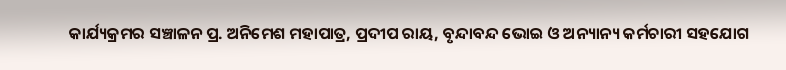କାର୍ଯ୍ୟକ୍ରମର ସଞ୍ଚାଳନ ପ୍ର. ଅନିମେଶ ମହାପାତ୍ର, ପ୍ରଦୀପ ରାୟ, ବୃନ୍ଦାବନ୍ଦ ଭୋଇ ଓ ଅନ୍ୟାନ୍ୟ କର୍ମଚାରୀ ସହଯୋଗ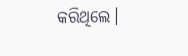କରିଥିଲେ।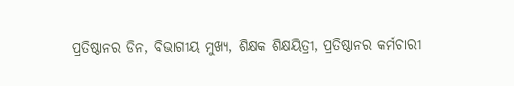ପ୍ରତିଷ୍ଠାନର ଡିନ, ବିଭାଗୀୟ ମୁଖ୍ୟ, ଶିକ୍ଷକ ଶିକ୍ଷୟିତ୍ରୀ, ପ୍ରତିଷ୍ଠାନର କର୍ମଚାରୀ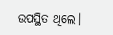ଉପସ୍ଥିତ ଥିଲେ।